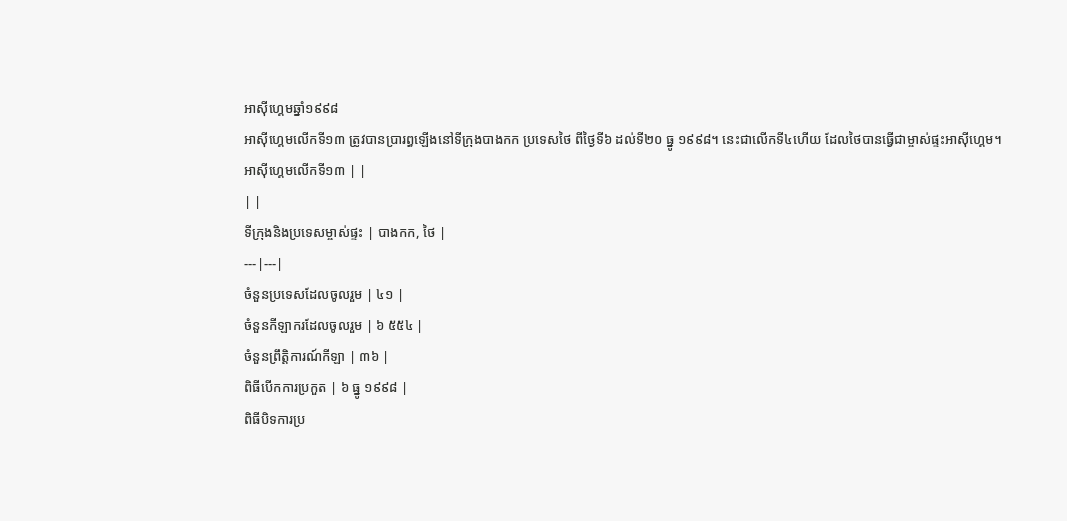អាស៊ីហ្គេមឆ្នាំ១៩៩៨
អាស៊ីហ្គេមលើកទី១៣ ត្រូវបានប្រារព្ធឡើងនៅទីក្រុងបាងកក ប្រទេសថៃ ពីថ្ងៃទី៦ ដល់ទី២០ ធ្នូ ១៩៩៨។ នេះជាលើកទី៤ហើយ ដែលថៃបានធ្វើជាម្ចាស់ផ្ទះអាស៊ីហ្គេម។
អាស៊ីហ្គេមលើកទី១៣ | |
| |
ទីក្រុងនិងប្រទេសម្ចាស់ផ្ទះ | បាងកក, ថៃ |
---|---|
ចំនួនប្រទេសដែលចូលរួម | ៤១ |
ចំនួនកីឡាករដែលចូលរួម | ៦ ៥៥៤ |
ចំនួនព្រឹត្តិការណ៍កីឡា | ៣៦ |
ពិធីបើកការប្រកួត | ៦ ធ្នូ ១៩៩៨ |
ពិធីបិទការប្រ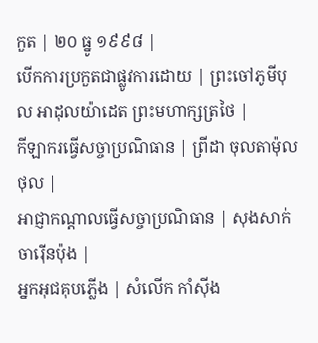កួត | ២០ ធ្នូ ១៩៩៨ |
បើកការប្រកួតជាផ្លូវការដោយ | ព្រះចៅភូមីបុល អាដុលយ៉ាដេត ព្រះមហាក្សត្រថៃ |
កីឡាករធ្វើសច្ចាប្រណិធាន | ព្រីដា ចុលតាម៉ុលថុល |
អាជ្ញាកណ្ដាលធ្វើសច្ចាប្រណិធាន | សុងសាក់ ចារ៉ើនប៉ុង |
អ្នកអុជគុបភ្លើង | សំលើក កាំស៊ីង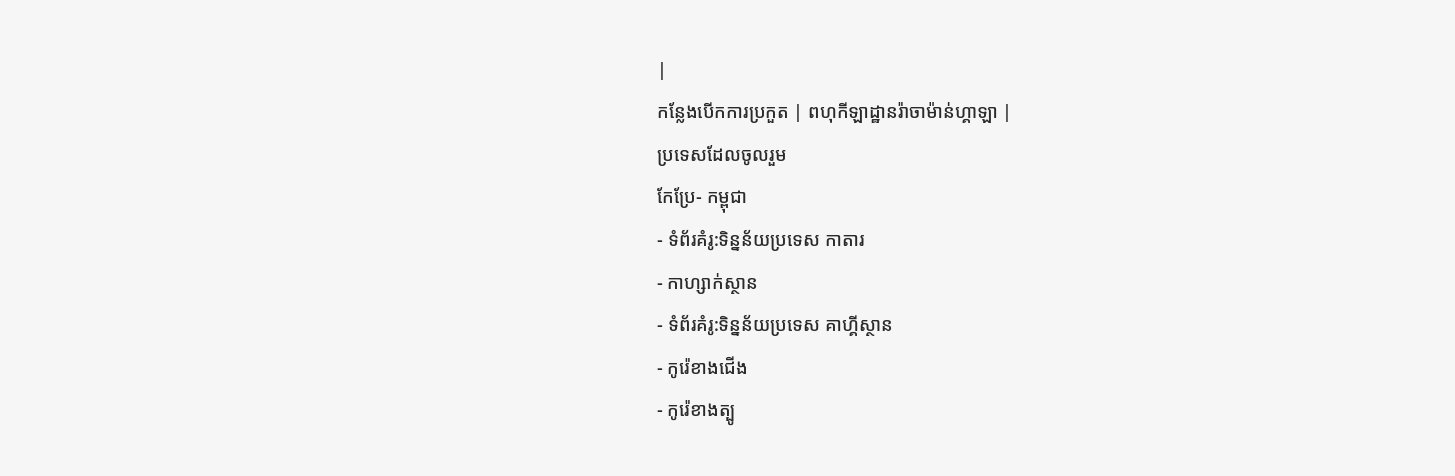|
កន្លែងបើកការប្រកួត | ពហុកីឡាដ្ឋានរ៉ាចាម៉ាន់ហ្គាឡា |
ប្រទេសដែលចូលរួម
កែប្រែ- កម្ពុជា
- ទំព័រគំរូ:ទិន្នន័យប្រទេស កាតារ
- កាហ្សាក់ស្ថាន
- ទំព័រគំរូ:ទិន្នន័យប្រទេស គាហ្គីស្ថាន
- កូរ៉េខាងជើង
- កូរ៉េខាងត្បូ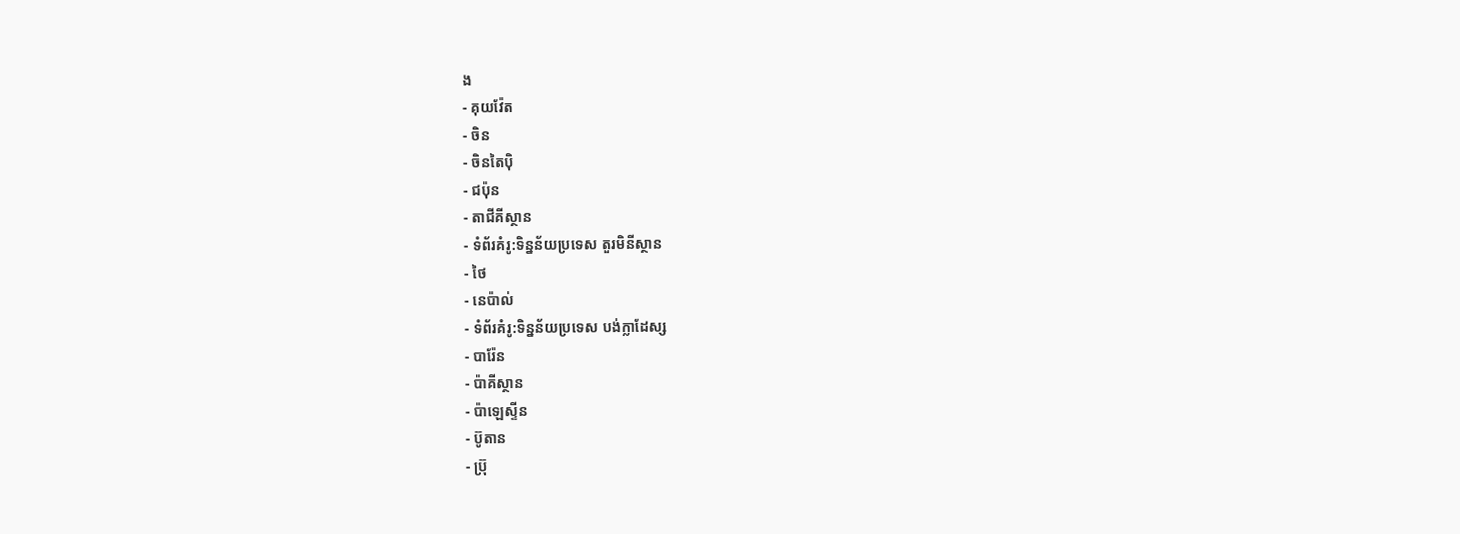ង
- គុយវ៉ែត
- ចិន
- ចិនតៃប៉ិ
- ជប៉ុន
- តាជីគីស្ថាន
- ទំព័រគំរូ:ទិន្នន័យប្រទេស តួរមិនីស្ថាន
- ថៃ
- នេប៉ាល់
- ទំព័រគំរូ:ទិន្នន័យប្រទេស បង់ក្លាដែស្ស
- បារ៉ែន
- ប៉ាគីស្ថាន
- ប៉ាឡេស្ទីន
- ប៊ូតាន
- ប្រ៊ុ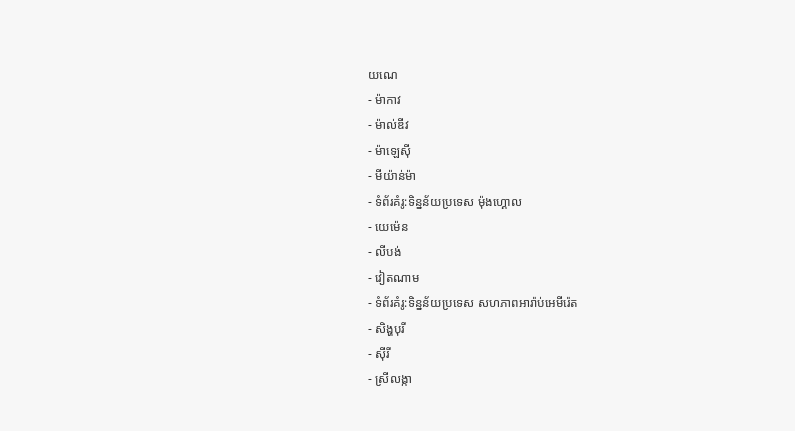យណេ
- ម៉ាកាវ
- ម៉ាល់ឌីវ
- ម៉ាឡេស៊ី
- មីយ៉ាន់ម៉ា
- ទំព័រគំរូ:ទិន្នន័យប្រទេស ម៉ុងហ្គោល
- យេម៉េន
- លីបង់
- វៀតណាម
- ទំព័រគំរូ:ទិន្នន័យប្រទេស សហភាពអារ៉ាប់អេមីរ៉េត
- សិង្ហបុរី
- ស៊ីរី
- ស្រីលង្កា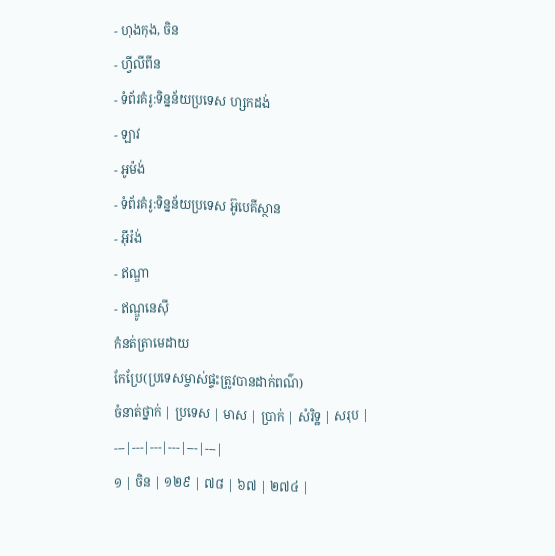- ហុងកុង, ចិន
- ហ្វីលីពីន
- ទំព័រគំរូ:ទិន្នន័យប្រទេស ហ្សកដង់
- ឡាវ
- អូម៉ង់
- ទំព័រគំរូ:ទិន្នន័យប្រទេស អ៊ូបេគីស្ថាន
- អ៊ីរ៉ង់
- ឥណ្ឌា
- ឥណ្ឌូនេស៊ី
កំនត់ត្រាមេដាយ
កែប្រែ(ប្រទេសម្ចាស់ផ្ទះត្រូវបានដាក់ពណ៌)
ចំនាត់ថ្នាក់ | ប្រទេស | មាស | ប្រាក់ | សំរិទ្ឋ | សរុប |
---|---|---|---|---|---|
១ | ចិន | ១២៩ | ៧៨ | ៦៧ | ២៧៤ |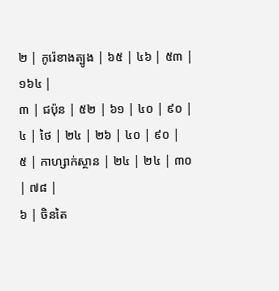២ | កូរ៉េខាងត្បូង | ៦៥ | ៤៦ | ៥៣ | ១៦៤ |
៣ | ជប៉ុន | ៥២ | ៦១ | ៤០ | ៩០ |
៤ | ថៃ | ២៤ | ២៦ | ៤០ | ៩០ |
៥ | កាហ្សាក់ស្ថាន | ២៤ | ២៤ | ៣០ | ៧៨ |
៦ | ចិនតៃ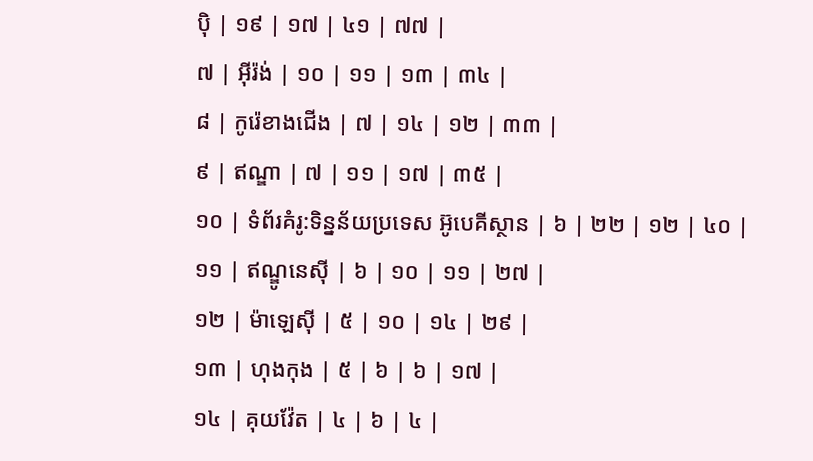ប៉ិ | ១៩ | ១៧ | ៤១ | ៧៧ |
៧ | អ៊ីរ៉ង់ | ១០ | ១១ | ១៣ | ៣៤ |
៨ | កូរ៉េខាងជើង | ៧ | ១៤ | ១២ | ៣៣ |
៩ | ឥណ្ឌា | ៧ | ១១ | ១៧ | ៣៥ |
១០ | ទំព័រគំរូ:ទិន្នន័យប្រទេស អ៊ូបេគីស្ថាន | ៦ | ២២ | ១២ | ៤០ |
១១ | ឥណ្ឌូនេស៊ី | ៦ | ១០ | ១១ | ២៧ |
១២ | ម៉ាឡេស៊ី | ៥ | ១០ | ១៤ | ២៩ |
១៣ | ហុងកុង | ៥ | ៦ | ៦ | ១៧ |
១៤ | គុយវ៉ែត | ៤ | ៦ | ៤ |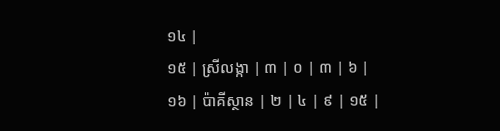១៤ |
១៥ | ស្រីលង្កា | ៣ | ០ | ៣ | ៦ |
១៦ | ប៉ាគីស្ថាន | ២ | ៤ | ៩ | ១៥ |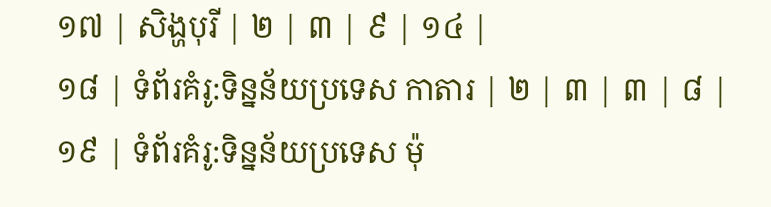១៧ | សិង្ហបុរី | ២ | ៣ | ៩ | ១៤ |
១៨ | ទំព័រគំរូ:ទិន្នន័យប្រទេស កាតារ | ២ | ៣ | ៣ | ៨ |
១៩ | ទំព័រគំរូ:ទិន្នន័យប្រទេស ម៉ុ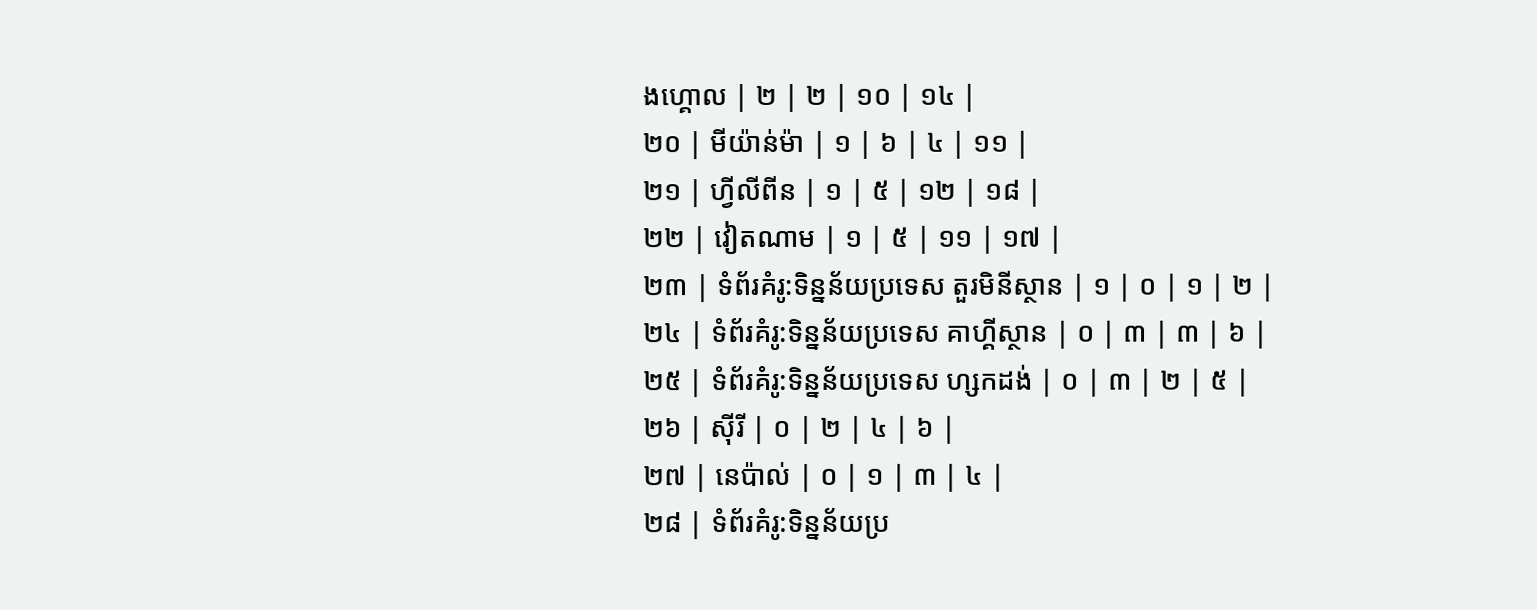ងហ្គោល | ២ | ២ | ១០ | ១៤ |
២០ | មីយ៉ាន់ម៉ា | ១ | ៦ | ៤ | ១១ |
២១ | ហ្វីលីពីន | ១ | ៥ | ១២ | ១៨ |
២២ | វៀតណាម | ១ | ៥ | ១១ | ១៧ |
២៣ | ទំព័រគំរូ:ទិន្នន័យប្រទេស តួរមិនីស្ថាន | ១ | ០ | ១ | ២ |
២៤ | ទំព័រគំរូ:ទិន្នន័យប្រទេស គាហ្គីស្ថាន | ០ | ៣ | ៣ | ៦ |
២៥ | ទំព័រគំរូ:ទិន្នន័យប្រទេស ហ្សកដង់ | ០ | ៣ | ២ | ៥ |
២៦ | ស៊ីរី | ០ | ២ | ៤ | ៦ |
២៧ | នេប៉ាល់ | ០ | ១ | ៣ | ៤ |
២៨ | ទំព័រគំរូ:ទិន្នន័យប្រ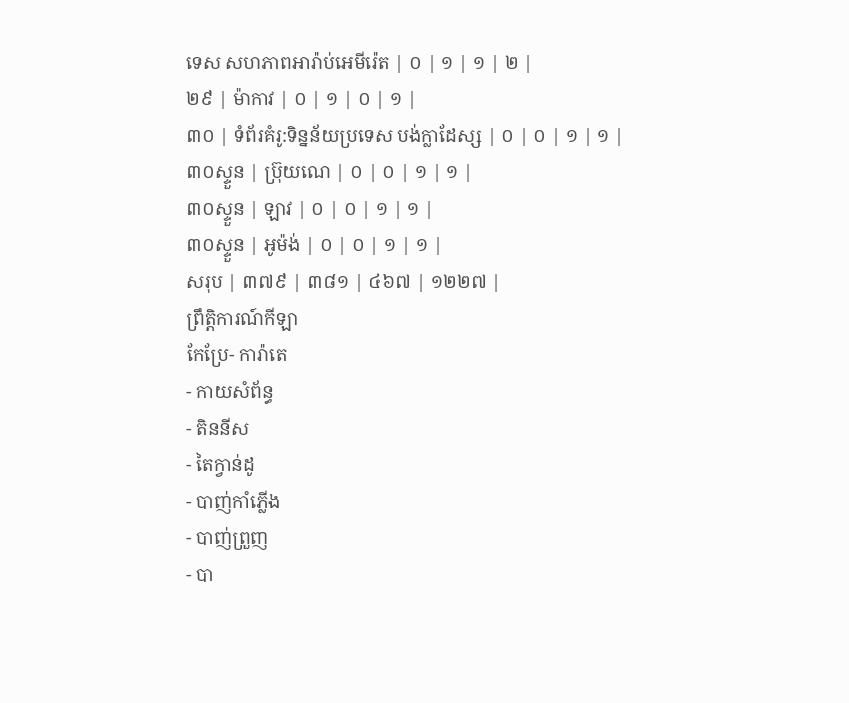ទេស សហភាពអារ៉ាប់អេមីរ៉េត | ០ | ១ | ១ | ២ |
២៩ | ម៉ាកាវ | ០ | ១ | ០ | ១ |
៣០ | ទំព័រគំរូ:ទិន្នន័យប្រទេស បង់ក្លាដែស្ស | ០ | ០ | ១ | ១ |
៣០ស្ទួន | ប្រ៊ុយណេ | ០ | ០ | ១ | ១ |
៣០ស្ទួន | ឡាវ | ០ | ០ | ១ | ១ |
៣០ស្ទួន | អូម៉ង់ | ០ | ០ | ១ | ១ |
សរុប | ៣៧៩ | ៣៨១ | ៤៦៧ | ១២២៧ |
ព្រឹត្តិការណ៍កីឡា
កែប្រែ- ការ៉ាតេ
- កាយសំព័ន្ធ
- តិននីស
- តៃក្វាន់ដូ
- បាញ់កាំភ្លើង
- បាញ់ព្រួញ
- បា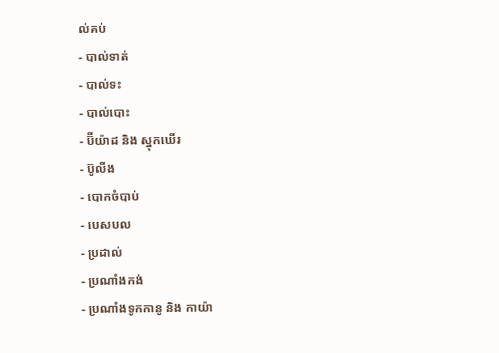ល់គប់
- បាល់ទាត់
- បាល់ទះ
- បាល់បោះ
- ប៊ីយ៉ាដ និង ស្នុកឃើរ
- ប៊ូលីង
- បោកចំបាប់
- បេសបល
- ប្រដាល់
- ប្រណាំងកង់
- ប្រណាំងទូកកានូ និង កាយ៉ា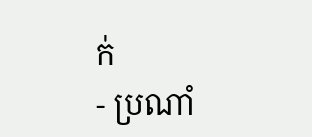ក់
- ប្រណាំ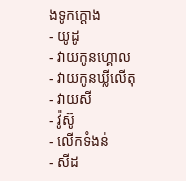ងទូកក្ដោង
- យូដូ
- វាយកូនហ្គោល
- វាយកូនឃ្លីលើតុ
- វាយសី
- វ៉ូស៊ូ
- លើកទំងន់
- សីដ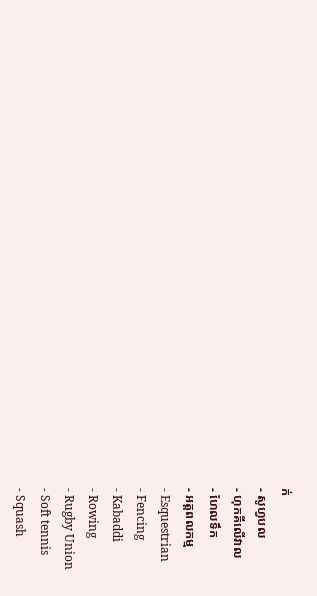ក់
- សូហ្វបល
- ហុកគីលើវាល
- ហែលទឹក
- អត្តពលកម្ម
- Esquestrian
- Fencing
- Kabaddi
- Rowing
- Rugby Union
- Soft tennis
- Squash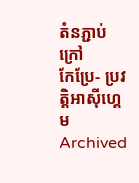តំនភ្ជាប់ក្រៅ
កែប្រែ- ប្រវត្តិអាស៊ីហ្គេម Archived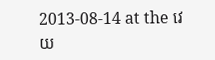2013-08-14 at the វេយ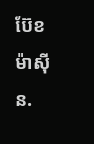ប៊ែខ ម៉ាស៊ីន.